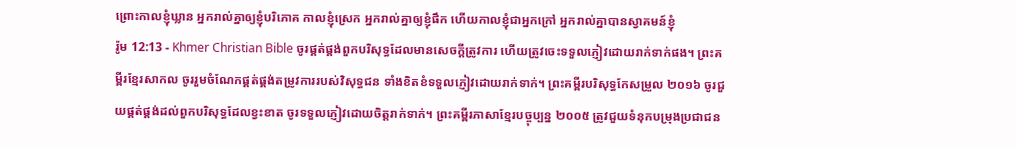ព្រោះកាលខ្ញុំឃ្លាន អ្នករាល់គ្នាឲ្យខ្ញុំបរិភោគ កាលខ្ញុំស្រេក អ្នករាល់គ្នាឲ្យខ្ញុំផឹក ហើយកាលខ្ញុំជាអ្នកក្រៅ អ្នករាល់គ្នាបានស្វាគមន៍ខ្ញុំ
រ៉ូម 12:13 - Khmer Christian Bible ចូរផ្គត់ផ្គង់ពួកបរិសុទ្ធដែលមានសេចក្ដីត្រូវការ ហើយត្រូវចេះទទួលភ្ញៀវដោយរាក់ទាក់ផង។ ព្រះគម្ពីរខ្មែរសាកល ចូររួមចំណែកផ្គត់ផ្គង់តម្រូវការរបស់វិសុទ្ធជន ទាំងខិតខំទទួលភ្ញៀវដោយរាក់ទាក់។ ព្រះគម្ពីរបរិសុទ្ធកែសម្រួល ២០១៦ ចូរជួយផ្គត់ផ្គង់ដល់ពួកបរិសុទ្ធដែលខ្វះខាត ចូរទទួលភ្ញៀវដោយចិត្តរាក់ទាក់។ ព្រះគម្ពីរភាសាខ្មែរបច្ចុប្បន្ន ២០០៥ ត្រូវជួយទំនុកបម្រុងប្រជាជន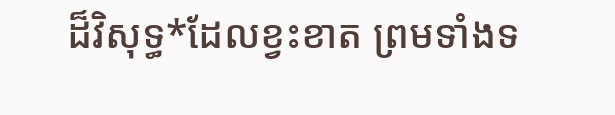ដ៏វិសុទ្ធ*ដែលខ្វះខាត ព្រមទាំងទ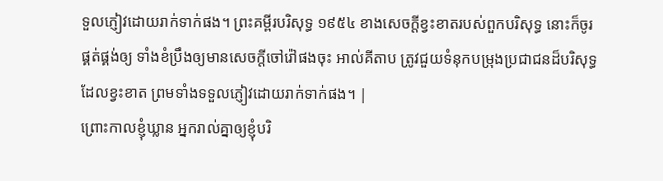ទួលភ្ញៀវដោយរាក់ទាក់ផង។ ព្រះគម្ពីរបរិសុទ្ធ ១៩៥៤ ខាងសេចក្ដីខ្វះខាតរបស់ពួកបរិសុទ្ធ នោះក៏ចូរផ្គត់ផ្គង់ឲ្យ ទាំងខំប្រឹងឲ្យមានសេចក្ដីចៅរ៉ៅផងចុះ អាល់គីតាប ត្រូវជួយទំនុកបម្រុងប្រជាជនដ៏បរិសុទ្ធដែលខ្វះខាត ព្រមទាំងទទួលភ្ញៀវដោយរាក់ទាក់ផង។ |
ព្រោះកាលខ្ញុំឃ្លាន អ្នករាល់គ្នាឲ្យខ្ញុំបរិ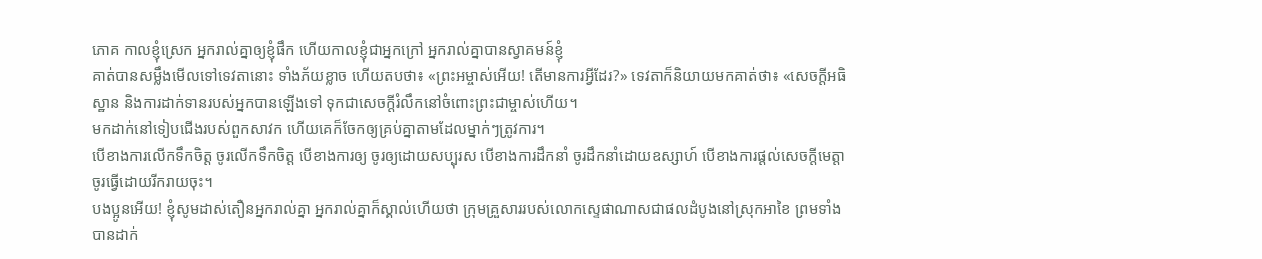ភោគ កាលខ្ញុំស្រេក អ្នករាល់គ្នាឲ្យខ្ញុំផឹក ហើយកាលខ្ញុំជាអ្នកក្រៅ អ្នករាល់គ្នាបានស្វាគមន៍ខ្ញុំ
គាត់បានសម្លឹងមើលទៅទេវតានោះ ទាំងភ័យខ្លាច ហើយតបថា៖ «ព្រះអម្ចាស់អើយ! តើមានការអ្វីដែរ?» ទេវតាក៏និយាយមកគាត់ថា៖ «សេចក្ដីអធិស្ឋាន និងការដាក់ទានរបស់អ្នកបានឡើងទៅ ទុកជាសេចក្ដីរំលឹកនៅចំពោះព្រះជាម្ចាស់ហើយ។
មកដាក់នៅទៀបជើងរបស់ពួកសាវក ហើយគេក៏ចែកឲ្យគ្រប់គ្នាតាមដែលម្នាក់ៗត្រូវការ។
បើខាងការលើកទឹកចិត្ដ ចូរលើកទឹកចិត្ដ បើខាងការឲ្យ ចូរឲ្យដោយសប្បុរស បើខាងការដឹកនាំ ចូរដឹកនាំដោយឧស្សាហ៍ បើខាងការផ្ដល់សេចក្ដីមេត្ដា ចូរធ្វើដោយរីករាយចុះ។
បងប្អូនអើយ! ខ្ញុំសូមដាស់តឿនអ្នករាល់គ្នា អ្នករាល់គ្នាក៏ស្គាល់ហើយថា ក្រុមគ្រួសាររបស់លោកស្ទេផាណាសជាផលដំបូងនៅស្រុកអាខៃ ព្រមទាំងបានដាក់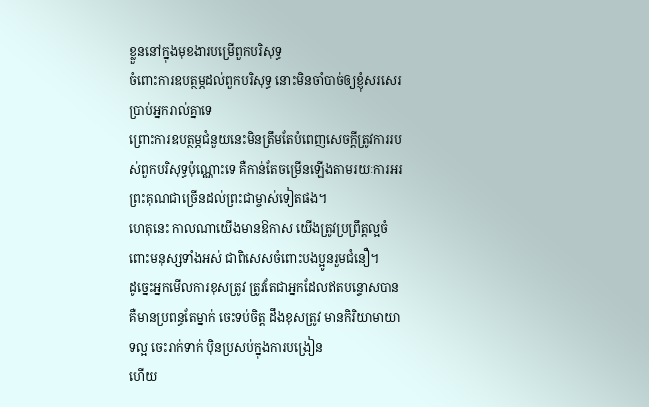ខ្លួននៅក្នុងមុខងារបម្រើពួកបរិសុទ្ធ
ចំពោះការឧបត្ថម្ភដល់ពួកបរិសុទ្ធ នោះមិនចាំបាច់ឲ្យខ្ញុំសរសេរប្រាប់អ្នករាល់គ្នាទេ
ព្រោះការឧបត្ថម្ភជំនួយនេះមិនត្រឹមតែបំពេញសេចក្ដីត្រូវការរបស់ពួកបរិសុទ្ធប៉ុណ្ណោះទេ គឺកាន់តែចម្រើនឡើងតាមរយៈការអរព្រះគុណជាច្រើនដល់ព្រះជាម្ចាស់ទៀតផង។
ហេតុនេះ កាលណាយើងមានឱកាស យើងត្រូវប្រព្រឹត្ដល្អចំពោះមនុស្សទាំងអស់ ជាពិសេសចំពោះបងប្អូនរួមជំនឿ។
ដូច្នេះអ្នកមើលការខុសត្រូវ ត្រូវតែជាអ្នកដែលឥតបន្ទោសបាន គឺមានប្រពន្ធតែម្នាក់ ចេះទប់ចិត្ដ ដឹងខុសត្រូវ មានកិរិយាមាយាទល្អ ចេះរាក់ទាក់ ប៉ិនប្រសប់ក្នុងការបង្រៀន
ហើយ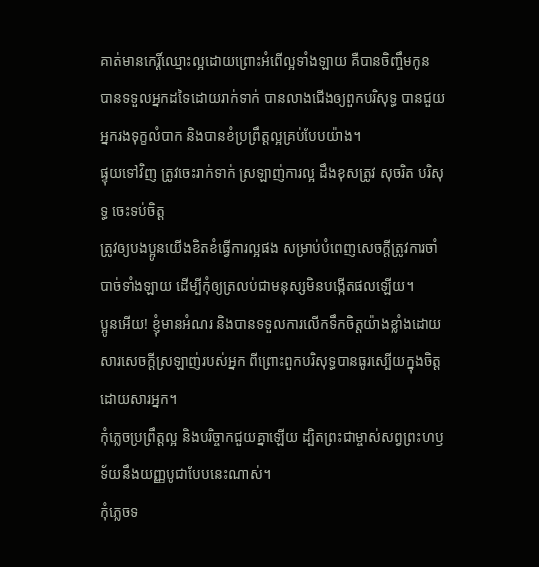គាត់មានកេរ្តិ៍ឈ្មោះល្អដោយព្រោះអំពើល្អទាំងឡាយ គឺបានចិញ្ចឹមកូន បានទទួលអ្នកដទៃដោយរាក់ទាក់ បានលាងជើងឲ្យពួកបរិសុទ្ធ បានជួយអ្នករងទុក្ខលំបាក និងបានខំប្រព្រឹត្ដល្អគ្រប់បែបយ៉ាង។
ផ្ទុយទៅវិញ ត្រូវចេះរាក់ទាក់ ស្រឡាញ់ការល្អ ដឹងខុសត្រូវ សុចរិត បរិសុទ្ធ ចេះទប់ចិត្ត
ត្រូវឲ្យបងប្អូនយើងខិតខំធ្វើការល្អផង សម្រាប់បំពេញសេចក្ដីត្រូវការចាំបាច់ទាំងឡាយ ដើម្បីកុំឲ្យត្រលប់ជាមនុស្សមិនបង្កើតផលឡើយ។
ប្អូនអើយ! ខ្ញុំមានអំណរ និងបានទទួលការលើកទឹកចិត្តយ៉ាងខ្លាំងដោយសារសេចក្ដីស្រឡាញ់របស់អ្នក ពីព្រោះពួកបរិសុទ្ធបានធូរស្បើយក្នុងចិត្តដោយសារអ្នក។
កុំភ្លេចប្រព្រឹត្ដល្អ និងបរិច្ចាកជួយគ្នាឡើយ ដ្បិតព្រះជាម្ចាស់សព្វព្រះហឫទ័យនឹងយញ្ញបូជាបែបនេះណាស់។
កុំភ្លេចទ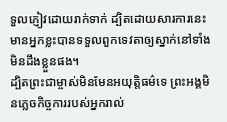ទួលភ្ញៀវដោយរាក់ទាក់ ដ្បិតដោយសារការនេះ មានអ្នកខ្លះបានទទួលពួកទេវតាឲ្យស្នាក់នៅទាំងមិនដឹងខ្លួនផង។
ដ្បិតព្រះជាម្ចាស់មិនមែនអយុត្តិធម៌ទេ ព្រះអង្គមិនភ្លេចកិច្ចការរបស់អ្នករាល់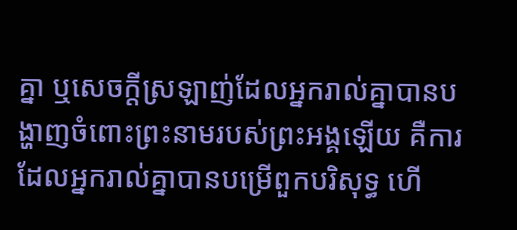គ្នា ឬសេចក្ដីស្រឡាញ់ដែលអ្នករាល់គ្នាបានបង្ហាញចំពោះព្រះនាមរបស់ព្រះអង្គឡើយ គឺការដែលអ្នករាល់គ្នាបានបម្រើពួកបរិសុទ្ធ ហើ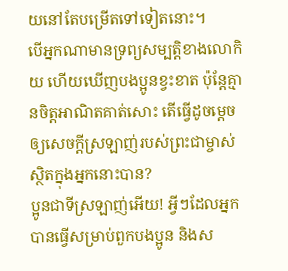យនៅតែបម្រើតទៅទៀតនោះ។
បើអ្នកណាមានទ្រព្យសម្បត្តិខាងលោកិយ ហើយឃើញបងប្អូនខ្វះខាត ប៉ុន្ដែគ្មានចិត្ដអាណិតគាត់សោះ តើធ្វើដូចម្ដេចឲ្យសេចក្ដីស្រឡាញ់របស់ព្រះជាម្ចាស់ស្ថិតក្នុងអ្នកនោះបាន?
ប្អូនជាទីស្រឡាញ់អើយ! អ្វីៗដែលអ្នកបានធ្វើសម្រាប់ពួកបងប្អូន និងស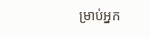ម្រាប់អ្នក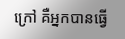ក្រៅ គឺអ្នកបានធ្វើ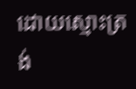ដោយស្មោះត្រង់